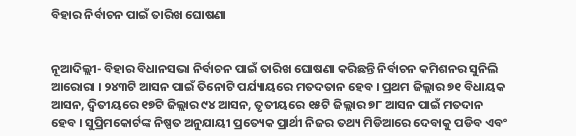ବିହାର ନିର୍ବାଚନ ପାଇଁ ତାରିଖ ଘୋଷଣା


ନୂଆଦିଲ୍ଲୀ- ବିହାର ବିଧାନସଭା ନିର୍ବାଚନ ପାଇଁ ତାରିଖ ଘୋଷଣା କରିଛନ୍ତି ନିର୍ବାଚନ କମିଶନର ସୁନିଲି ଆରୋରା । ୨୪୩ଟି ଆସନ ପାଇଁ ତିନୋଟି ପର୍ଯ୍ୟାୟରେ ମତଦତାନ ହେବ । ପ୍ରଥମ ଜିଲ୍ଲାର ୭୧ ବିଧାୟକ ଆସନ, ଦ୍ୱିତୀୟରେ ୧୭ଟି ଜିଲ୍ଲାର ୯୪ ଆସନ, ତୃତୀୟରେ ୧୫ଟି ଜିଲ୍ଲାର ୭୮ ଆସନ ପାଇଁ ମତଦାନ ହେବ । ସୁପ୍ରିମକୋର୍ଟଙ୍କ ନିଷ୍ପତ ଅନୁଯାୟୀ ପ୍ରତ୍ୟେକ ପ୍ରାର୍ଥୀ ନିଜର ତଥ୍ୟ ମିଡିଆରେ ଦେବାକୁ ପଡିବ ଏବଂ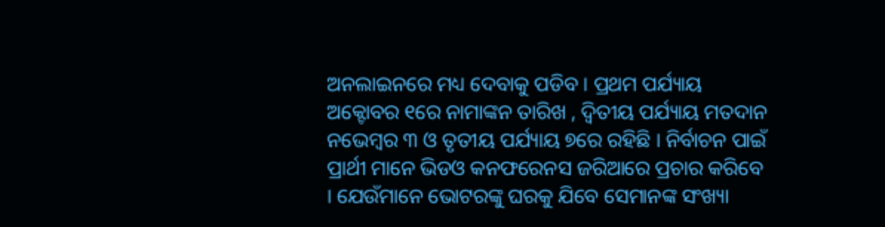ଅନଲାଇନରେ ମଧ୍ୟ ଦେବାକୁ ପଡିବ । ପ୍ରଥମ ପର୍ଯ୍ୟାୟ ଅକ୍ଟୋବର ୧ରେ ନାମାଙ୍କନ ତାରିଖ , ଦ୍ୱିତୀୟ ପର୍ଯ୍ୟାୟ ମତଦାନ ନଭେମ୍ବର ୩ ଓ ତୃତୀୟ ପର୍ଯ୍ୟାୟ ୭ରେ ରହିଛି । ନିର୍ବାଚନ ପାଇଁ ପ୍ରାର୍ଥୀ ମାନେ ଭିଡଓ କନଫରେନସ ଜରିଆରେ ପ୍ରଚାର କରିବେ । ଯେଉଁମାନେ ଭୋଟରଙ୍କୁ ଘରକୁ ଯିବେ ସେମାନଙ୍କ ସଂଖ୍ୟା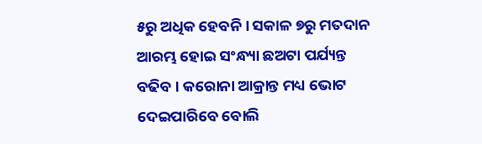୫ରୁ ଅଧିକ ହେବନି । ସକାଳ ୭ରୁ ମତଦାନ ଆରମ୍ଭ ହୋଇ ସଂନ୍ଧ୍ୟା ଛଅଟା ପର୍ଯ୍ୟନ୍ତ ବଢିବ । କରୋନା ଆକ୍ରାନ୍ତ ମଧ୍ୟ ଭୋଟ ଦେଇପାରିବେ ବୋଲି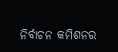ନିର୍ବାଚନ କମିଶନର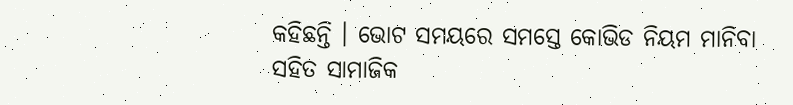କହିଛନ୍ତି । ଭୋଟ ସମୟରେ ସମସ୍ତେ କୋଭିଡ ନିୟମ ମାନିବା ସହିତ ସାମାଜିକ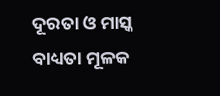ଦୂରତା ଓ ମାସ୍କ ବାଧ୍ୟତା ମୂଳକ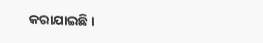କରାଯାଇଛି ।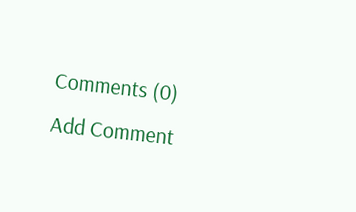Comments (0)
Add Comment